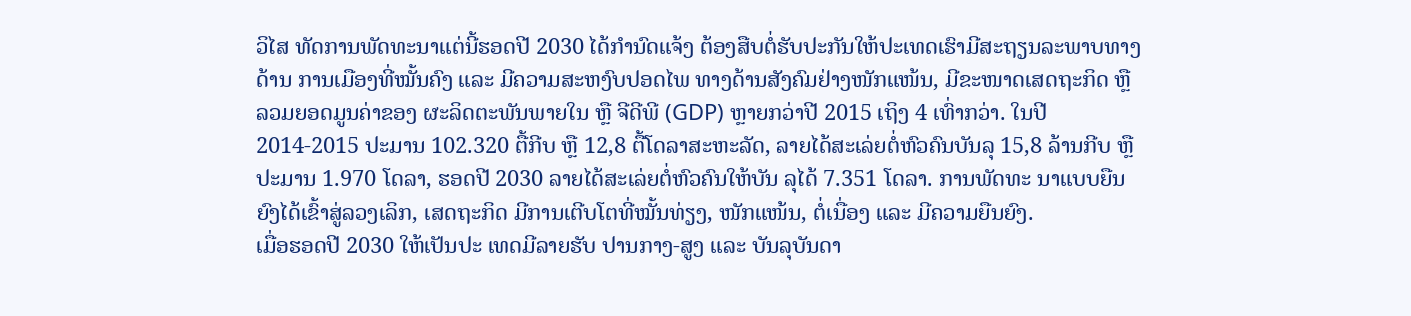ວິໄສ ທັດການພັດທະນາແຕ່ນີ້ຮອດປີ 2030 ໄດ້ກຳນົດແຈ້ງ ຕ້ອງສືບຕໍ່ຮັບປະກັນໃຫ້ປະເທດເຮົາມີສະຖຽນລະພາບທາງດ້ານ ການເມືອງທີ່ໝັ້ນຄົງ ແລະ ມີຄວາມສະຫງົບປອດໄພ ທາງດ້ານສັງຄົມຢ່າງໜັກແໜ້ນ, ມີຂະໜາດເສດຖະກິດ ຫຼື ລວມຍອດມູນຄ່າຂອງ ຜະລິດຕະພັນພາຍໃນ ຫຼື ຈີດີພີ (GDP) ຫຼາຍກວ່າປີ 2015 ເຖິງ 4 ເທົ່າກວ່າ. ໃນປີ 2014-2015 ປະມານ 102.320 ຕື້ກີບ ຫຼື 12,8 ຕື້ໂດລາສະຫະລັດ, ລາຍໄດ້ສະເລ່ຍຕໍ່ຫົວຄົນບັນລຸ 15,8 ລ້ານກີບ ຫຼືປະມານ 1.970 ໂດລາ, ຮອດປີ 2030 ລາຍໄດ້ສະເລ່ຍຕໍ່ຫົວຄົນໃຫ້ບັນ ລຸໄດ້ 7.351 ໂດລາ. ການພັດທະ ນາແບບຍືນຍົງໄດ້ເຂົ້າສູ່ລວງເລິກ, ເສດຖະກິດ ມີການເຕີບໂຕທີ່ໝັ້ນທ່ຽງ, ໜັກແໜ້ນ, ຕໍ່ເນື່ອງ ແລະ ມີຄວາມຍືນຍົງ.
ເມື່ອຮອດປີ 2030 ໃຫ້ເປັນປະ ເທດມີລາຍຮັບ ປານກາງ-ສູງ ແລະ ບັນລຸບັນດາ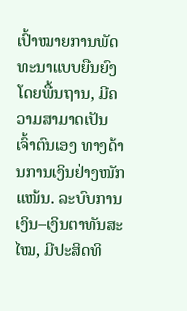ເປົ້າໝາຍການພັດທະນາແບບຍືນຍົງ ໂດຍພື້ນຖານ, ມີຄວາມສາມາດເປັນເຈົ້າຕົນເອງ ທາງດ້ານການເງິນຢ່າງໜັກແໜ້ນ. ລະບົບການເງິນ–ເງິນຕາທັນສະ ໄໝ, ມີປະສິດທິ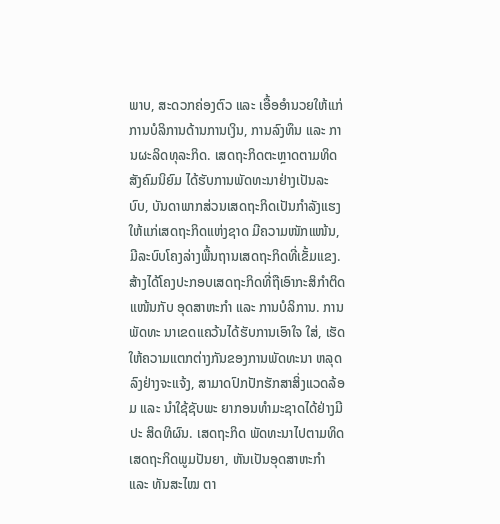ພາບ, ສະດວກຄ່ອງຕົວ ແລະ ເອື້ອອຳນວຍໃຫ້ແກ່ການບໍລິການດ້ານການເງິນ, ການລົງທຶນ ແລະ ການຜະລິດທຸລະກິດ. ເສດຖະກິດຕະຫຼາດຕາມທິດສັງຄົມນິຍົມ ໄດ້ຮັບການພັດທະນາຢ່າງເປັນລະບົບ, ບັນດາພາກສ່ວນເສດຖະກິດເປັນກຳລັງແຮງໃຫ້ແກ່ເສດຖະກິດແຫ່ງຊາດ ມີຄວາມໜັກແໜ້ນ, ມີລະບົບໂຄງລ່າງພື້ນຖານເສດຖະກິດທີ່ເຂັ້ມແຂງ. ສ້າງໄດ້ໂຄງປະກອບເສດຖະກິດທີ່ຖືເອົາກະສິກຳຕິດແໜ້ນກັບ ອຸດສາຫະກຳ ແລະ ການບໍລິການ. ການພັດທະ ນາເຂດແຄວ້ນໄດ້ຮັບການເອົາໃຈ ໃສ່, ເຮັດໃຫ້ຄວາມແຕກຕ່າງກັນຂອງການພັດທະນາ ຫລຸດ ລົງຢ່າງຈະແຈ້ງ, ສາມາດປົກປັກຮັກສາສິ່ງແວດລ້ອມ ແລະ ນຳໃຊ້ຊັບພະ ຍາກອນທຳມະຊາດໄດ້ຢ່າງມີປະ ສິດທິຜົນ. ເສດຖະກິດ ພັດທະນາໄປຕາມທິດເສດຖະກິດພູມປັນຍາ, ຫັນເປັນອຸດສາຫະກຳ ແລະ ທັນສະໄໝ ຕາ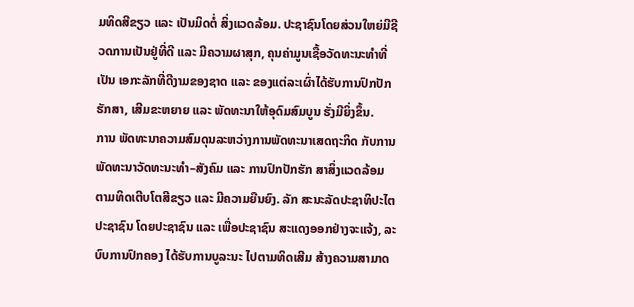ມທິດສີຂຽວ ແລະ ເປັນມິດຕໍ່ ສິ່ງແວດລ້ອມ. ປະຊາຊົນໂດຍສ່ວນໃຫຍ່ມີຊີວດການເປັນຢູ່ທີ່ດີ ແລະ ມີຄວາມຜາສຸກ, ຄຸນຄ່າມູນເຊື້ອວັດທະນະທໍາທີ່ເປັນ ເອກະລັກທີ່ດີງາມຂອງຊາດ ແລະ ຂອງແຕ່ລະເຜົ່າໄດ້ຮັບການປົກປັກຮັກສາ, ເສີມຂະຫຍາຍ ແລະ ພັດທະນາໃຫ້ອຸດົມສົມບູນ ຮັ່ງມີຍິ່ງຂຶ້ນ.
ການ ພັດທະນາຄວາມສົມດຸນລະຫວ່າງການພັດທະນາເສດຖະກິດ ກັບການພັດທະນາວັດທະນະທຳ–ສັງຄົມ ແລະ ການປົກປັກຮັກ ສາສິ່ງແວດລ້ອມ ຕາມທິດເຕີບໂຕສີຂຽວ ແລະ ມີຄວາມຍືນຍົງ. ລັກ ສະນະລັດປະຊາທິປະໄຕປະຊາຊົນ ໂດຍປະຊາຊົນ ແລະ ເພື່ອປະຊາຊົນ ສະແດງອອກຢ່າງຈະແຈ້ງ, ລະບົບການປົກຄອງ ໄດ້ຮັບການບູລະນະ ໄປຕາມທິດເສີມ ສ້າງຄວາມສາມາດ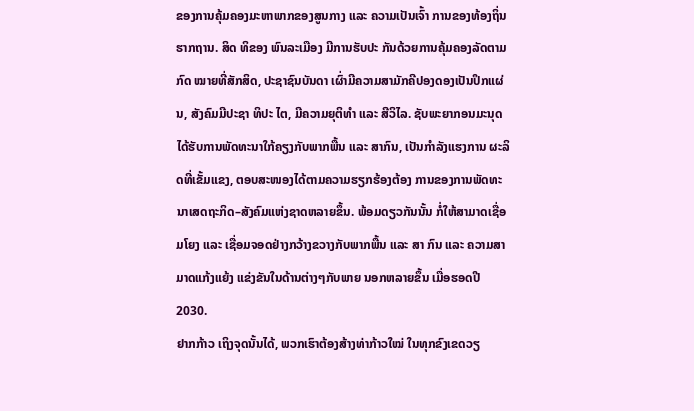ຂອງການຄຸ້ມຄອງມະຫາພາກຂອງສູນກາງ ແລະ ຄວາມເປັນເຈົ້າ ການຂອງທ້ອງຖິ່ນຮາກຖານ. ສິດ ທິຂອງ ພົນລະເມືອງ ມີການຮັບປະ ກັນດ້ວຍການຄຸ້ມຄອງລັດຕາມກົດ ໝາຍທີ່ສັກສິດ, ປະຊາຊົນບັນດາ ເຜົ່າມີຄວາມສາມັກຄີປອງດອງເປັນປຶກແຜ່ນ, ສັງຄົມມີປະຊາ ທິປະ ໄຕ, ມີຄວາມຍຸຕິທຳ ແລະ ສີວິໄລ. ຊັບພະຍາກອນມະນຸດ ໄດ້ຮັບການພັດທະນາໃກ້ຄຽງກັບພາກພື້ນ ແລະ ສາກົນ, ເປັນກຳລັງແຮງການ ຜະລິດທີ່ເຂັ້ມແຂງ, ຕອບສະໜອງໄດ້ຕາມຄວາມຮຽກຮ້ອງຕ້ອງ ການຂອງການພັດທະນາເສດຖະກິດ–ສັງຄົມແຫ່ງຊາດຫລາຍຂຶ້ນ. ພ້ອມດຽວກັນນັ້ນ ກໍ່ໃຫ້ສາມາດເຊື່ອມໂຍງ ແລະ ເຊື່ອມຈອດຢ່າງກວ້າງຂວາງກັບພາກພື້ນ ແລະ ສາ ກົນ ແລະ ຄວາມສາມາດແກ້ງແຍ້ງ ແຂ່ງຂັນໃນດ້ານຕ່າງໆກັບພາຍ ນອກຫລາຍຂຶ້ນ ເມື່ອຮອດປີ 2030.
ຢາກກ້າວ ເຖິງຈຸດນັ້ນໄດ້, ພວກເຮົາຕ້ອງສ້າງທ່າກ້າວໃໝ່ ໃນທຸກຂົງເຂດວຽ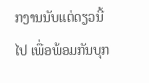ກງານນັບແຕ່ດຽວນີ້ໄປ ເພື່ອພ້ອມກັນບຸກ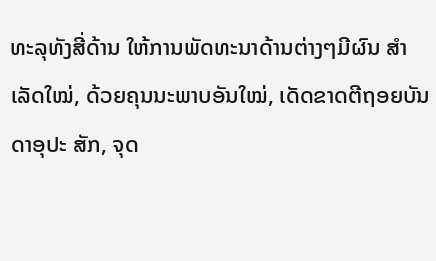ທະລຸທັງສີ່ດ້ານ ໃຫ້ການພັດທະນາດ້ານຕ່າງໆມີຜົນ ສຳເລັດໃໝ່, ດ້ວຍຄຸນນະພາບອັນໃໝ່, ເດັດຂາດຕີຖອຍບັນດາອຸປະ ສັກ, ຈຸດ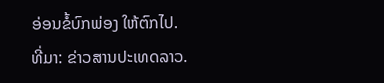ອ່ອນຂໍ້ບົກພ່ອງ ໃຫ້ຕົກໄປ.
ທີ່ມາ: ຂ່າວສານປະເທດລາວ.